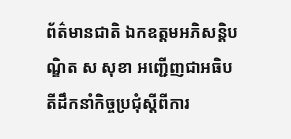ព័ត៌មានជាតិ ឯកឧត្តមអភិសន្តិបណ្ឌិត ស សុខា អញ្ជើញជាអធិបតីដឹកនាំកិច្ចប្រជុំស្តីពីការ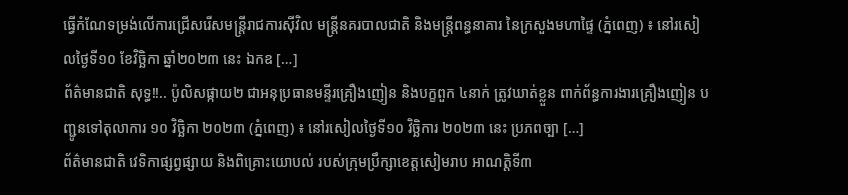ធ្វើកំណែទម្រង់លើការជ្រើសរើសមន្ត្រីរាជការស៊ីវិល មន្ត្រីនគរបាលជាតិ និងមន្ត្រីពន្ធនាគារ នៃក្រសួងមហាផ្ទៃ (ភ្នំពេញ) ៖ នៅរសៀលថ្ងៃទី១០ ខែវិច្ឆិកា ឆ្នាំ២០២៣ នេះ ឯកឧ […]
ព័ត៌មានជាតិ សុទ្ធ!!.. ប៉ូលិសផ្កាយ២ ជាអនុប្រធានមន្ទីរគ្រឿងញៀន និងបក្ខពួក ៤នាក់ ត្រូវឃាត់ខ្លួន ពាក់ព័ន្ធការងារគ្រឿងញៀន បញ្ជូនទៅតុលាការ ១០ វិច្ឆិកា ២០២៣ (ភ្នំពេញ) ៖ នៅរសៀលថ្ងៃទី១០ វិច្ឆិការ ២០២៣ នេះ ប្រភពច្បា […]
ព័ត៌មានជាតិ វេទិកាផ្សព្វផ្សាយ និងពិគ្រោះយោបល់ របស់ក្រុមប្រឹក្សាខេត្តសៀមរាប អាណត្តិទី៣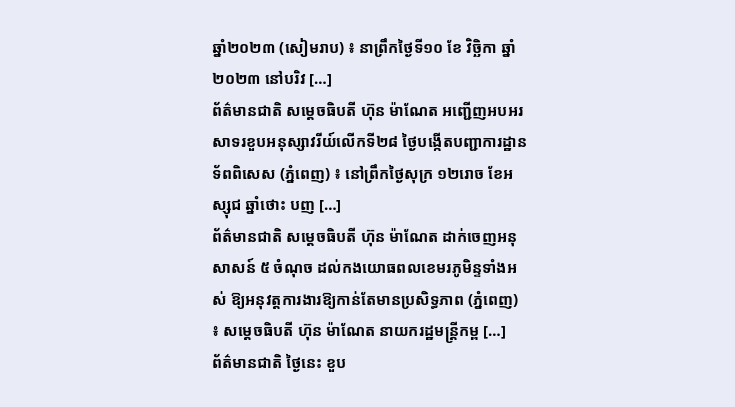ឆ្នាំ២០២៣ (សៀមរាប) ៖ នាព្រឹកថ្ងៃទី១០ ខែ វិច្ឆិកា ឆ្នាំ២០២៣ នៅបរិវ […]
ព័ត៌មានជាតិ សម្តេចធិបតី ហ៊ុន ម៉ាណែត អញ្ជើញអបអរសាទរខួបអនុស្សាវរីយ៍លើកទី២៨ ថ្ងៃបង្កើតបញ្ជាការដ្ឋានទ័ពពិសេស (ភ្នំពេញ) ៖ នៅព្រឹកថ្ងៃសុក្រ ១២រោច ខែអស្សុជ ឆ្នាំថោះ បញ […]
ព័ត៌មានជាតិ សម្តេចធិបតី ហ៊ុន ម៉ាណែត ដាក់ចេញអនុសាសន៍ ៥ ចំណុច ដល់កងយោធពលខេមរភូមិន្ទទាំងអស់ ឱ្យអនុវត្តការងារឱ្យកាន់តែមានប្រសិទ្ធភាព (ភ្នំពេញ) ៖ សម្តេចធិបតី ហ៊ុន ម៉ាណែត នាយករដ្ឋមន្ត្រីកម្ព […]
ព័ត៌មានជាតិ ថ្ងៃនេះ ខួប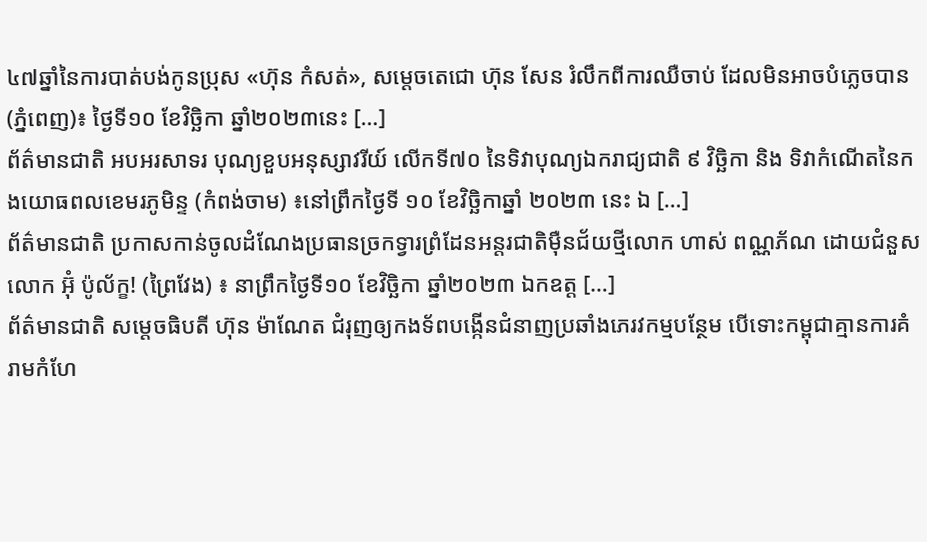៤៧ឆ្នាំនៃការបាត់បង់កូនប្រុស «ហ៊ុន កំសត់», សម្តេចតេជោ ហ៊ុន សែន រំលឹកពីការឈឺចាប់ ដែលមិនអាចបំភ្លេចបាន (ភ្នំពេញ)៖ ថ្ងៃទី១០ ខែវិច្ឆិកា ឆ្នាំ២០២៣នេះ […]
ព័ត៌មានជាតិ អបអរសាទរ បុណ្យខួបអនុស្សាវរីយ៍ លើកទី៧០ នៃទិវាបុណ្យឯករាជ្យជាតិ ៩ វិច្ឆិកា និង ទិវាកំណើតនៃកងយោធពលខេមរភូមិន្ទ (កំពង់ចាម) ៖នៅព្រឹកថ្ងៃទី ១០ ខែវិច្ឆិកាឆ្នាំ ២០២៣ នេះ ឯ […]
ព័ត៌មានជាតិ ប្រកាសកាន់ចូលដំណែងប្រធានច្រកទ្វារព្រំដែនអន្តរជាតិមុឺនជ័យថ្មីលោក ហាស់ ពណ្ណភ័ណ ដោយជំនួសលោក អ៊ុំ ប៉ូល័ក្ខ! (ព្រៃវែង) ៖ នាព្រឹកថ្ងៃទី១០ ខែវិច្ឆិកា ឆ្នាំ២០២៣ ឯកឧត្ត […]
ព័ត៌មានជាតិ សម្តេចធិបតី ហ៊ុន ម៉ាណែត ជំរុញឲ្យកងទ័ពបង្កើនជំនាញប្រឆាំងភេរវកម្មបន្ថែម បើទោះកម្ពុជាគ្មានការគំរាមកំហែ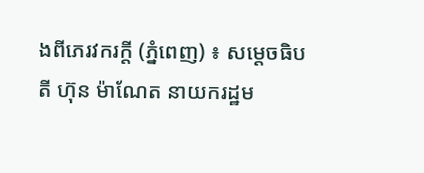ងពីភេរវករក្តី (ភ្នំពេញ) ៖ សម្តេចធិបតី ហ៊ុន ម៉ាណែត នាយករដ្ឋម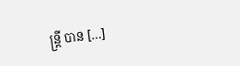ន្ត្រី បាន […]